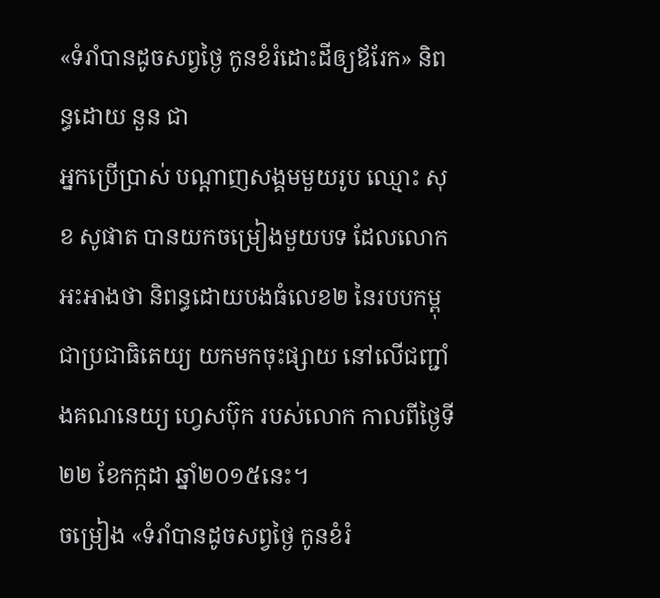«ទំរាំបានដូចសព្វថ្ងៃ កូនខំរំដោះដីឲ្យឪរែក» និពន្ធដោយ នួន ជា
អ្នកប្រើប្រាស់ បណ្ដាញសង្គមមួយរូប ឈ្មោះ សុខ សូផាត បានយកចម្រៀងមួយបទ ដែលលោកអះអាងថា និពន្ធដោយបងធំលេខ២ នៃរបបកម្ពុជាប្រជាធិតេយ្យ យកមកចុះផ្សាយ នៅលើជញ្ជាំងគណនេយ្យ ហ្វេសប៊ុក របស់លោក កាលពីថ្ងៃទី២២ ខែកក្កដា ឆ្នាំ២០១៥នេះ។
ចម្រៀង «ទំរាំបានដូចសព្វថ្ងៃ កូនខំរំ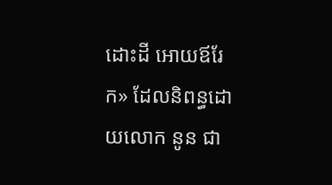ដោះដី អោយឪរែក» ដែលនិពន្ធដោយលោក នូន ជា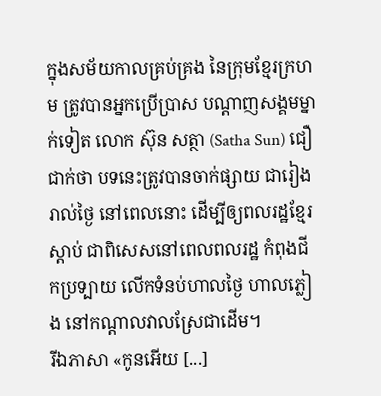ក្នុងសម័យកាលគ្រប់គ្រង នៃក្រុមខ្មែរក្រហម ត្រូវបានអ្នកប្រើប្រាស បណ្ដាញសង្គមម្នាក់ទៀត លោក ស៊ុន សត្ថា (Satha Sun) ជឿជាក់ថា បទនេះត្រូវបានចាក់ផ្សាយ ជារៀងរាល់ថ្ងៃ នៅពេលនោះ ដើម្បីឲ្យពលរដ្ឋខ្មែរស្ដាប់ ជាពិសេសនៅពេលពលរដ្ឋ កំពុងជីកប្រទ្បាយ លើកទំនប់ហាលថ្ងៃ ហាលភ្លៀង នៅកណ្តាលវាលស្រែជាដើម។
រីឯភាសា «កូនអើយ [...]